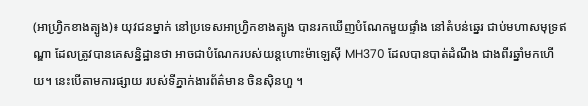(អាហ្វ្រិកខាងត្បូង)៖ យុវជនម្នាក់ នៅប្រទេសអាហ្វ្រិកខាងត្បូង បានរកឃើញបំណែកមួយផ្ទាំង នៅតំបន់ឆ្នេរ ជាប់មហាសមុទ្រឥណ្ឌា ដែលត្រូវបានគេសន្និដ្ឋានថា អាចជាបំណែករបស់យន្តហោះម៉ាឡេស៊ី MH370 ដែលបានបាត់ដំណឹង ជាងពីរឆ្នាំមកហើយ។ នេះបើតាមការផ្សាយ របស់ទីភ្នាក់ងារព័ត៌មាន ចិនស៊ិនហួ ។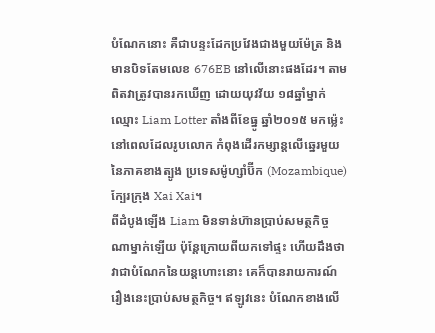បំណែកនោះ គឺជាបន្ទះដែកប្រវែងជាងមួយម៉ែត្រ និងមានបិទតែមលេខ 676EB នៅលើនោះផងដែរ។ តាមពិតវាត្រូវបានរកឃើញ ដោយយុវវ័យ ១៨ឆ្នាំម្នាក់ឈ្មោះ Liam Lotter តាំងពីខែធ្នូ ឆ្នាំ២០១៥ មកម្ល៉េះ នៅពេលដែលរូបលោក កំពុងដើរកម្សាន្តលើឆ្នេរមួយ នៃភាគខាងត្បូង ប្រទេសម៉ូហ្សាំប៊ីក (Mozambique) ក្បែរក្រុង Xai Xai។
ពីដំបូងឡើង Liam មិនទាន់ហ៊ានប្រាប់សមត្ថកិច្ច ណាម្នាក់ឡើយ ប៉ុន្តែក្រោយពីយកទៅផ្ទះ ហើយដឹងថា វាជាបំណែកនៃយន្តហោះនោះ គេក៏បានរាយការណ៍ រឿងនេះប្រាប់សមត្ថកិច្ច។ ឥឡូវនេះ បំណែកខាងលើ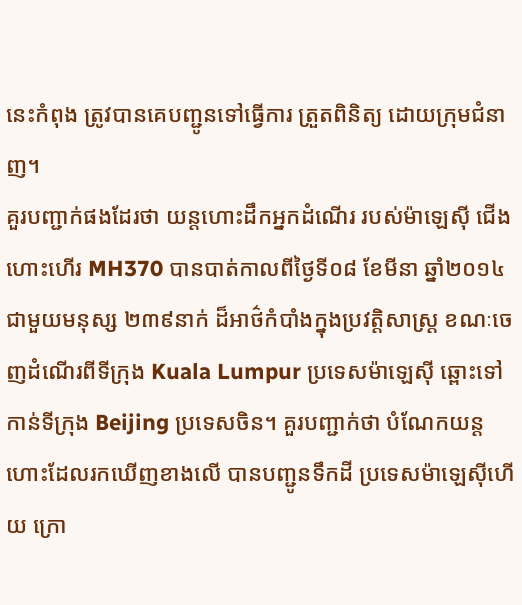នេះកំពុង ត្រូវបានគេបញ្ជូនទៅធ្វើការ ត្រួតពិនិត្យ ដោយក្រុមជំនាញ។
គួរបញ្ជាក់ផងដែរថា យន្តហោះដឹកអ្នកដំណើរ របស់ម៉ាឡេស៊ី ជើងហោះហើរ MH370 បានបាត់កាលពីថ្ងៃទី០៨ ខែមីនា ឆ្នាំ២០១៤ ជាមួយមនុស្ស ២៣៩នាក់ ដ៏អាថ៌កំបាំងក្នុងប្រវត្តិសាស្ត្រ ខណៈចេញដំណើរពីទីក្រុង Kuala Lumpur ប្រទេសម៉ាឡេស៊ី ឆ្ពោះទៅកាន់ទីក្រុង Beijing ប្រទេសចិន។ គួរបញ្ជាក់ថា បំណែកយន្តហោះដែលរកឃើញខាងលើ បានបញ្ជូនទឹកដី ប្រទេសម៉ាឡេស៊ីហើយ ក្រោ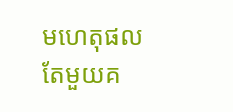មហេតុផលតែមួយគ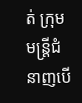ត់ ក្រុមមន្រ្តីជំនាញបើ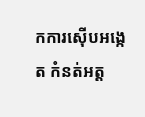កការស៊ើបអង្កេត កំនត់អត្ត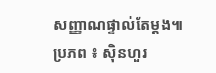សញ្ញាណផ្ទាល់តែម្តង៕
ប្រភព ៖ ស៊ិនហួរ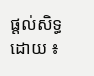ផ្តល់សិទ្ធដោយ ៖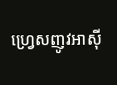ហ្វ្រេសញូវអាស៊ី